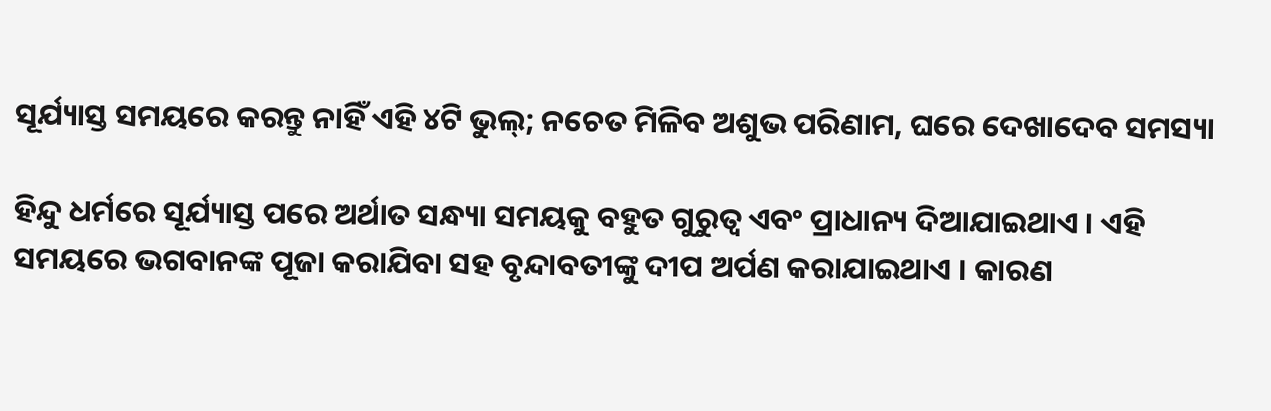ସୂର୍ଯ୍ୟାସ୍ତ ସମୟରେ କରନ୍ତୁ ନାହିଁ ଏହି ୪ଟି ଭୁଲ୍; ନଚେତ ମିଳିବ ଅଶୁଭ ପରିଣାମ, ଘରେ ଦେଖାଦେବ ସମସ୍ୟା

ହିନ୍ଦୁ ଧର୍ମରେ ସୂର୍ଯ୍ୟାସ୍ତ ପରେ ଅର୍ଥାତ ସନ୍ଧ୍ୟା ସମୟକୁ ବହୁତ ଗୁରୁତ୍ୱ ଏବଂ ପ୍ରାଧାନ୍ୟ ଦିଆଯାଇଥାଏ । ଏହି ସମୟରେ ଭଗବାନଙ୍କ ପୂଜା କରାଯିବା ସହ ବୃନ୍ଦାବତୀଙ୍କୁ ଦୀପ ଅର୍ପଣ କରାଯାଇଥାଏ । କାରଣ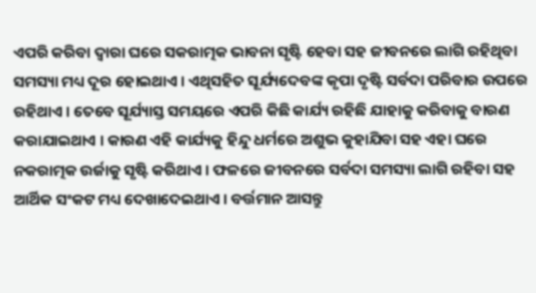ଏପରି କରିବା ଦ୍ୱାରା ଘରେ ସକରାତ୍ମକ ଭାବନା ସୃଷ୍ଟି ହେବା ସହ ଜୀବନରେ ଲାଗି ରହିଥିବା ସମସ୍ୟା ମଧ୍ୟ ଦୂର ହୋଇଥାଏ । ଏଥିସହିତ ସୂର୍ଯ୍ୟଦେବଙ୍କ କୃପା ଦୃଷ୍ଟି ସର୍ବଦା ପରିବାର ଉପରେ ରହିଥାଏ । ତେବେ ସୂର୍ଯ୍ୟାସ୍ତ ସମୟରେ ଏପରି କିଛି କାର୍ଯ୍ୟ ରହିଛି ଯାହାକୁ କରିବାକୁ ବାରଣ କରାଯାଇଥାଏ । କାରଣ ଏହି କାର୍ଯ୍ୟକୁ ହିନ୍ଦୁ ଧର୍ମରେ ଅଶୁଭ କୁହାଯିବା ସହ ଏହା ଘରେ ନକରାତ୍ମକ ଉର୍ଜାକୁ ସୃଷ୍ଟି କରିଥାଏ । ଫଳରେ ଜୀବନରେ ସର୍ବଦା ସମସ୍ୟା ଲାଗି ରହିବା ସହ ଆର୍ଥିକ ସଂକଟ ମଧ୍ୟ ଦେଖାଦେଇଥାଏ । ବର୍ତ୍ତମାନ ଆସନ୍ତୁ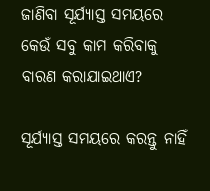ଜାଣିବା ସୂର୍ଯ୍ୟାସ୍ତ ସମୟରେ କେଉଁ ସବୁ କାମ କରିବାକୁ ବାରଣ କରାଯାଇଥାଏ?

ସୂର୍ଯ୍ୟାସ୍ତ ସମୟରେ କରନ୍ତୁ ନାହିଁ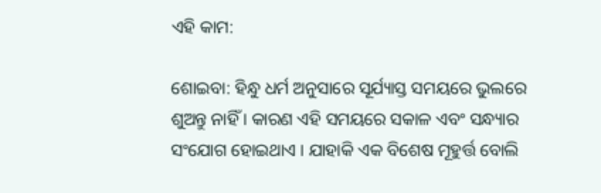ଏହି କାମ:

ଶୋଇବା: ହିନ୍ଧୁ ଧର୍ମ ଅନୁସାରେ ସୂର୍ଯ୍ୟାସ୍ତ ସମୟରେ ଭୁଲରେ ଶୁଅନ୍ତୁ ନାହିଁ । କାରଣ ଏହି ସମୟରେ ସକାଳ ଏବଂ ସନ୍ଧ୍ୟାର ସଂଯୋଗ ହୋଇଥାଏ । ଯାହାକି ଏକ ବିଶେଷ ମୂହୁର୍ତ୍ତ ବୋଲି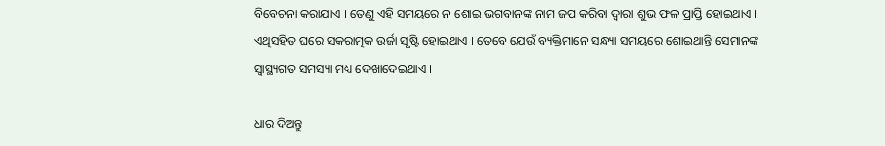ବିବେଚନା କରାଯାଏ । ତେଣୁ ଏହି ସମୟରେ ନ ଶୋଇ ଭଗବାନଙ୍କ ନାମ ଜପ କରିବା ଦ୍ୱାରା ଶୁଭ ଫଳ ପ୍ରାପ୍ତି ହୋଇଥାଏ । ଏଥିସହିତ ଘରେ ସକରାତ୍ମକ ଉର୍ଜା ସୃଷ୍ଟି ହୋଇଥାଏ । ତେବେ ଯେଉଁ ବ୍ୟକ୍ତିମାନେ ସନ୍ଧ୍ୟା ସମୟରେ ଶୋଇଥାନ୍ତି ସେମାନଙ୍କ  ସ୍ୱାସ୍ଥ୍ୟଗତ ସମସ୍ୟା ମଧ୍ୟ ଦେଖାଦେଇଥାଏ ।

ଧାର ଦିଅନ୍ତୁ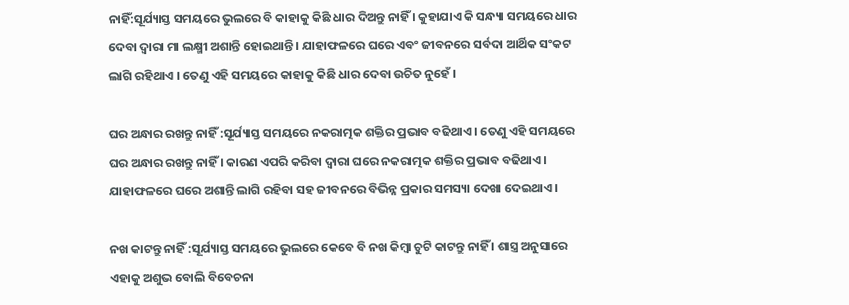ନାହିଁ:ସୂର୍ଯ୍ୟାସ୍ତ ସମୟରେ ଭୁଲରେ ବି କାହାକୁ କିଛି ଧାର ଦିଅନ୍ତୁ ନାହିଁ । କୁହାଯାଏ କି ସନ୍ଧ୍ୟା ସମୟରେ ଧାର ଦେବା ଦ୍ୱାରା ମା ଲକ୍ଷ୍ମୀ ଅଶାନ୍ତି ହୋଇଥାନ୍ତି । ଯାହାଫଳରେ ଘରେ ଏବଂ ଜୀବନରେ ସର୍ବଦା ଆର୍ଥିକ ସଂକଟ ଲାଗି ରହିଥାଏ । ତେଣୁ ଏହି ସମୟରେ କାହାକୁ କିଛି ଧାର ଦେବା ଉଚିତ ନୁହେଁ ।

ଘର ଅନ୍ଧାର ରଖନ୍ତୁ ନାହିଁ :ସୂର୍ଯ୍ୟାସ୍ତ ସମୟରେ ନକରାତ୍ମକ ଶକ୍ତିର ପ୍ରଭାବ ବଢିଥାଏ । ତେଣୁ ଏହି ସମୟରେ ଘର ଅନ୍ଧାର ରଖନ୍ତୁ ନାହିଁ । କାରଣ ଏପରି କରିବା ଦ୍ୱାରା ଘରେ ନକରାତ୍ମକ ଶକ୍ତିର ପ୍ରଭାବ ବଢିଥାଏ । ଯାହାଫଳରେ ଘରେ ଅଶାନ୍ତି ଲାଗି ରହିବା ସହ ଜୀବନରେ ବିଭିନ୍ନ ପ୍ରକାର ସମସ୍ୟା ଦେଖା ଦେଇଥାଏ ।

ନଖ କାଟନ୍ତୁ ନାହିଁ :ସୂର୍ଯ୍ୟାସ୍ତ ସମୟରେ ଭୁଲରେ କେବେ ବି ନଖ କିମ୍ବା ଚୁଟି କାଟନ୍ତୁ ନାହିଁ । ଶାସ୍ତ୍ର ଅନୁସାରେ ଏହାକୁ ଅଶୁଭ ବୋଲି ବିବେଚନା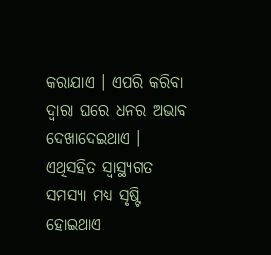କରାଯାଏ । ଏପରି କରିବା ଦ୍ୱାରା ଘରେ ଧନର ଅଭାବ ଦେଖାଦେଇଥାଏ । ଏଥିସହିତ ସ୍ୱାସ୍ଥ୍ୟଗତ ସମସ୍ୟା ମଧ୍ୟ ସୃଷ୍ଟି ହୋଇଥାଏ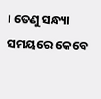। ତେଣୁ ସନ୍ଧ୍ୟା ସମୟରେ କେବେ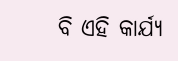ବି ଏହି କାର୍ଯ୍ୟ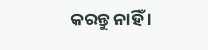କରନ୍ତୁ ନାହିଁ ।